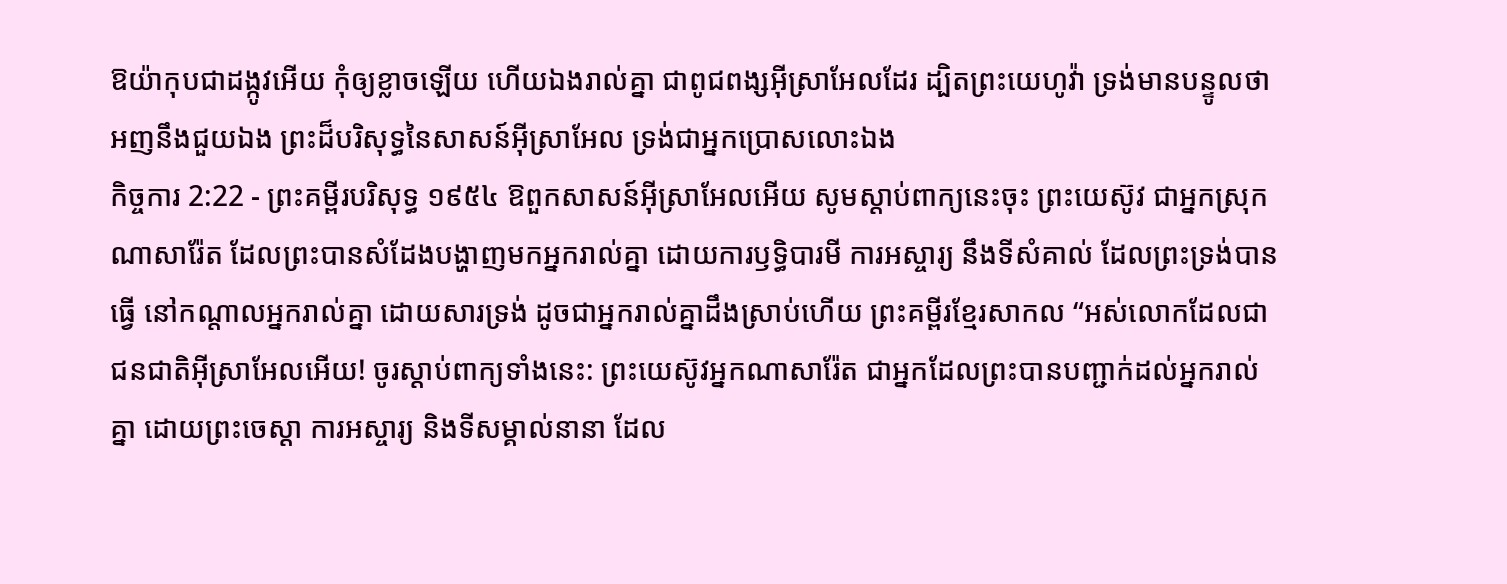ឱយ៉ាកុបជាដង្កូវអើយ កុំឲ្យខ្លាចឡើយ ហើយឯងរាល់គ្នា ជាពូជពង្សអ៊ីស្រាអែលដែរ ដ្បិតព្រះយេហូវ៉ា ទ្រង់មានបន្ទូលថា អញនឹងជួយឯង ព្រះដ៏បរិសុទ្ធនៃសាសន៍អ៊ីស្រាអែល ទ្រង់ជាអ្នកប្រោសលោះឯង
កិច្ចការ 2:22 - ព្រះគម្ពីរបរិសុទ្ធ ១៩៥៤ ឱពួកសាសន៍អ៊ីស្រាអែលអើយ សូមស្តាប់ពាក្យនេះចុះ ព្រះយេស៊ូវ ជាអ្នកស្រុកណាសារ៉ែត ដែលព្រះបានសំដែងបង្ហាញមកអ្នករាល់គ្នា ដោយការឫទ្ធិបារមី ការអស្ចារ្យ នឹងទីសំគាល់ ដែលព្រះទ្រង់បានធ្វើ នៅកណ្តាលអ្នករាល់គ្នា ដោយសារទ្រង់ ដូចជាអ្នករាល់គ្នាដឹងស្រាប់ហើយ ព្រះគម្ពីរខ្មែរសាកល “អស់លោកដែលជាជនជាតិអ៊ីស្រាអែលអើយ! ចូរស្ដាប់ពាក្យទាំងនេះ: ព្រះយេស៊ូវអ្នកណាសារ៉ែត ជាអ្នកដែលព្រះបានបញ្ជាក់ដល់អ្នករាល់គ្នា ដោយព្រះចេស្ដា ការអស្ចារ្យ និងទីសម្គាល់នានា ដែល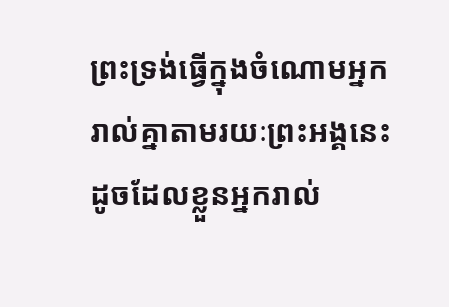ព្រះទ្រង់ធ្វើក្នុងចំណោមអ្នករាល់គ្នាតាមរយៈព្រះអង្គនេះ ដូចដែលខ្លួនអ្នករាល់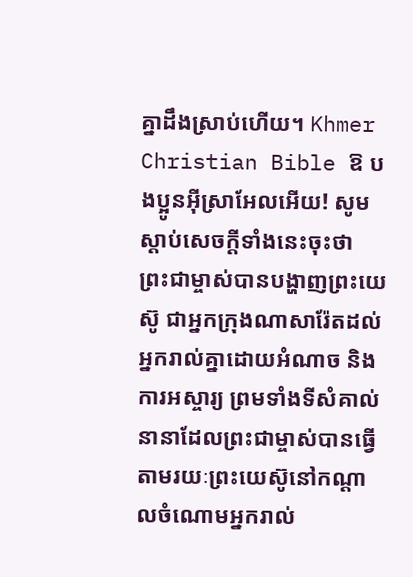គ្នាដឹងស្រាប់ហើយ។ Khmer Christian Bible ឱ បងប្អូនអ៊ីស្រាអែលអើយ! សូមស្ដាប់សេចក្ដីទាំងនេះចុះថា ព្រះជាម្ចាស់បានបង្ហាញព្រះយេស៊ូ ជាអ្នកក្រុងណាសារ៉ែតដល់អ្នករាល់គ្នាដោយអំណាច និងការអស្ចារ្យ ព្រមទាំងទីសំគាល់នានាដែលព្រះជាម្ចាស់បានធ្វើតាមរយៈព្រះយេស៊ូនៅកណ្ដាលចំណោមអ្នករាល់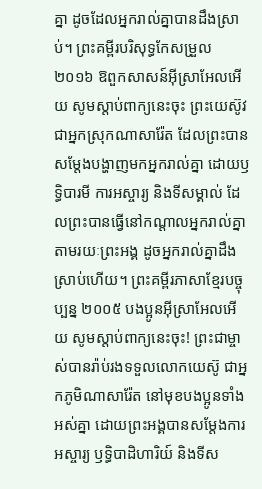គ្នា ដូចដែលអ្នករាល់គ្នាបានដឹងស្រាប់។ ព្រះគម្ពីរបរិសុទ្ធកែសម្រួល ២០១៦ ឱពួកសាសន៍អ៊ីស្រាអែលអើយ សូមស្តាប់ពាក្យនេះចុះ ព្រះយេស៊ូវ ជាអ្នកស្រុកណាសារ៉ែត ដែលព្រះបានសម្តែងបង្ហាញមកអ្នករាល់គ្នា ដោយឫទ្ធិបារមី ការអស្ចារ្យ និងទីសម្គាល់ ដែលព្រះបានធ្វើនៅកណ្តាលអ្នករាល់គ្នា តាមរយៈព្រះអង្គ ដូចអ្នករាល់គ្នាដឹងស្រាប់ហើយ។ ព្រះគម្ពីរភាសាខ្មែរបច្ចុប្បន្ន ២០០៥ បងប្អូនអ៊ីស្រាអែលអើយ សូមស្ដាប់ពាក្យនេះចុះ! ព្រះជាម្ចាស់បានរ៉ាប់រងទទួលលោកយេស៊ូ ជាអ្នកភូមិណាសារ៉ែត នៅមុខបងប្អូនទាំងអស់គ្នា ដោយព្រះអង្គបានសម្តែងការអស្ចារ្យ ឫទ្ធិបាដិហារិយ៍ និងទីស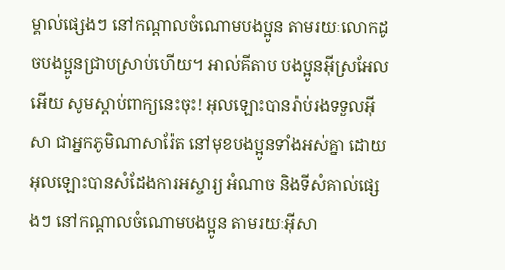ម្គាល់ផ្សេងៗ នៅកណ្ដាលចំណោមបងប្អូន តាមរយៈលោកដូចបងប្អូនជ្រាបស្រាប់ហើយ។ អាល់គីតាប បងប្អូនអ៊ីស្រអែលអើយ សូមស្ដាប់ពាក្យនេះចុះ! អុលឡោះបានរ៉ាប់រងទទួលអ៊ីសា ជាអ្នកភូមិណាសារ៉ែត នៅមុខបងប្អូនទាំងអស់គ្នា ដោយអុលឡោះបានសំដែងការអស្ចារ្យ អំណាច និងទីសំគាល់ផ្សេងៗ នៅកណ្ដាលចំណោមបងប្អូន តាមរយៈអ៊ីសា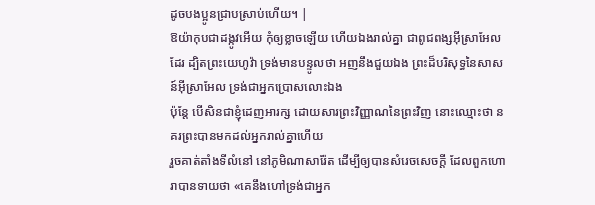ដូចបងប្អូនជ្រាបស្រាប់ហើយ។ |
ឱយ៉ាកុបជាដង្កូវអើយ កុំឲ្យខ្លាចឡើយ ហើយឯងរាល់គ្នា ជាពូជពង្សអ៊ីស្រាអែលដែរ ដ្បិតព្រះយេហូវ៉ា ទ្រង់មានបន្ទូលថា អញនឹងជួយឯង ព្រះដ៏បរិសុទ្ធនៃសាសន៍អ៊ីស្រាអែល ទ្រង់ជាអ្នកប្រោសលោះឯង
ប៉ុន្តែ បើសិនជាខ្ញុំដេញអារក្ស ដោយសារព្រះវិញ្ញាណនៃព្រះវិញ នោះឈ្មោះថា នគរព្រះបានមកដល់អ្នករាល់គ្នាហើយ
រួចគាត់តាំងទីលំនៅ នៅភូមិណាសារ៉ែត ដើម្បីឲ្យបានសំរេចសេចក្ដី ដែលពួកហោរាបានទាយថា «គេនឹងហៅទ្រង់ជាអ្នក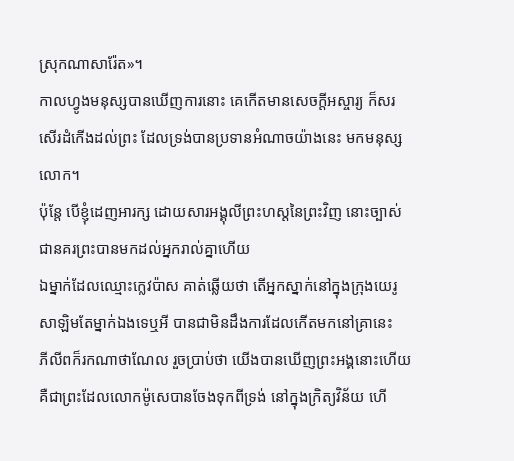ស្រុកណាសារ៉ែត»។
កាលហ្វូងមនុស្សបានឃើញការនោះ គេកើតមានសេចក្ដីអស្ចារ្យ ក៏សរសើរដំកើងដល់ព្រះ ដែលទ្រង់បានប្រទានអំណាចយ៉ាងនេះ មកមនុស្សលោក។
ប៉ុន្តែ បើខ្ញុំដេញអារក្ស ដោយសារអង្គុលីព្រះហស្តនៃព្រះវិញ នោះច្បាស់ជានគរព្រះបានមកដល់អ្នករាល់គ្នាហើយ
ឯម្នាក់ដែលឈ្មោះក្លេវប៉ាស គាត់ឆ្លើយថា តើអ្នកស្នាក់នៅក្នុងក្រុងយេរូសាឡិមតែម្នាក់ឯងទេឬអី បានជាមិនដឹងការដែលកើតមកនៅគ្រានេះ
ភីលីពក៏រកណាថាណែល រួចប្រាប់ថា យើងបានឃើញព្រះអង្គនោះហើយ គឺជាព្រះដែលលោកម៉ូសេបានចែងទុកពីទ្រង់ នៅក្នុងក្រិត្យវិន័យ ហើ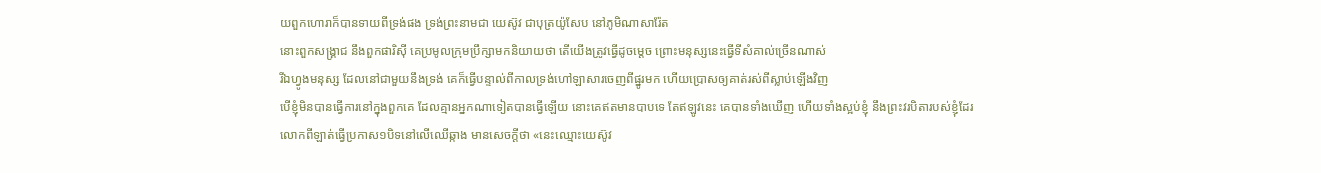យពួកហោរាក៏បានទាយពីទ្រង់ផង ទ្រង់ព្រះនាមជា យេស៊ូវ ជាបុត្រយ៉ូសែប នៅភូមិណាសារ៉ែត
នោះពួកសង្គ្រាជ នឹងពួកផារិស៊ី គេប្រមូលក្រុមប្រឹក្សាមកនិយាយថា តើយើងត្រូវធ្វើដូចម្តេច ព្រោះមនុស្សនេះធ្វើទីសំគាល់ច្រើនណាស់
រីឯហ្វូងមនុស្ស ដែលនៅជាមួយនឹងទ្រង់ គេក៏ធ្វើបន្ទាល់ពីកាលទ្រង់ហៅឡាសារចេញពីផ្នូរមក ហើយប្រោសឲ្យគាត់រស់ពីស្លាប់ឡើងវិញ
បើខ្ញុំមិនបានធ្វើការនៅក្នុងពួកគេ ដែលគ្មានអ្នកណាទៀតបានធ្វើឡើយ នោះគេឥតមានបាបទេ តែឥឡូវនេះ គេបានទាំងឃើញ ហើយទាំងស្អប់ខ្ញុំ នឹងព្រះវរបិតារបស់ខ្ញុំដែរ
លោកពីឡាត់ធ្វើប្រកាស១បិទនៅលើឈើឆ្កាង មានសេចក្ដីថា «នេះឈ្មោះយេស៊ូវ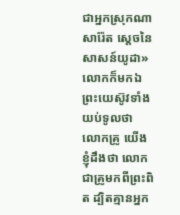ជាអ្នកស្រុកណាសារ៉ែត ស្តេចនៃសាសន៍យូដា»
លោកក៏មកឯព្រះយេស៊ូវទាំងយប់ទូលថា លោកគ្រូ យើងខ្ញុំដឹងថា លោកជាគ្រូមកពីព្រះពិត ដ្បិតគ្មានអ្នក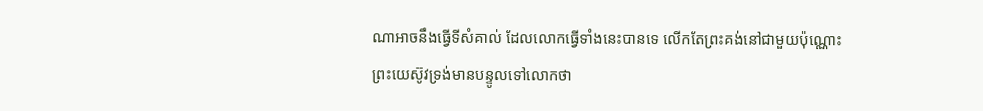ណាអាចនឹងធ្វើទីសំគាល់ ដែលលោកធ្វើទាំងនេះបានទេ លើកតែព្រះគង់នៅជាមួយប៉ុណ្ណោះ
ព្រះយេស៊ូវទ្រង់មានបន្ទូលទៅលោកថា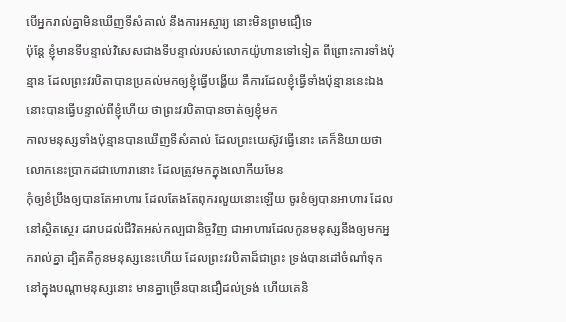បើអ្នករាល់គ្នាមិនឃើញទីសំគាល់ នឹងការអស្ចារ្យ នោះមិនព្រមជឿទេ
ប៉ុន្តែ ខ្ញុំមានទីបន្ទាល់វិសេសជាងទីបន្ទាល់របស់លោកយ៉ូហានទៅទៀត ពីព្រោះការទាំងប៉ុន្មាន ដែលព្រះវរបិតាបានប្រគល់មកឲ្យខ្ញុំធ្វើបង្ហើយ គឺការដែលខ្ញុំធ្វើទាំងប៉ុន្មាននេះឯង នោះបានធ្វើបន្ទាល់ពីខ្ញុំហើយ ថាព្រះវរបិតាបានចាត់ឲ្យខ្ញុំមក
កាលមនុស្សទាំងប៉ុន្មានបានឃើញទីសំគាល់ ដែលព្រះយេស៊ូវធ្វើនោះ គេក៏និយាយថា លោកនេះប្រាកដជាហោរានោះ ដែលត្រូវមកក្នុងលោកីយមែន
កុំឲ្យខំប្រឹងឲ្យបានតែអាហារ ដែលតែងតែពុករលួយនោះឡើយ ចូរខំឲ្យបានអាហារ ដែលនៅស្ថិតស្ថេរ ដរាបដល់ជីវិតអស់កល្បជានិច្ចវិញ ជាអាហារដែលកូនមនុស្សនឹងឲ្យមកអ្នករាល់គ្នា ដ្បិតគឺកូនមនុស្សនេះហើយ ដែលព្រះវរបិតាដ៏ជាព្រះ ទ្រង់បានដៅចំណាំទុក
នៅក្នុងបណ្តាមនុស្សនោះ មានគ្នាច្រើនបានជឿដល់ទ្រង់ ហើយគេនិ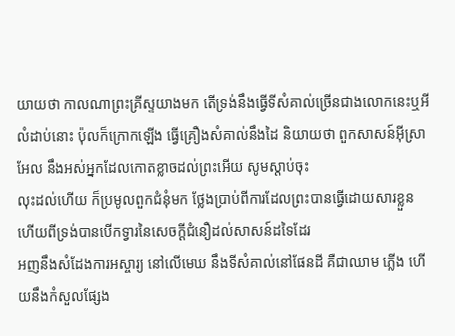យាយថា កាលណាព្រះគ្រីស្ទយាងមក តើទ្រង់នឹងធ្វើទីសំគាល់ច្រើនជាងលោកនេះឬអី
លំដាប់នោះ ប៉ុលក៏ក្រោកឡើង ធ្វើគ្រឿងសំគាល់នឹងដៃ និយាយថា ពួកសាសន៍អ៊ីស្រាអែល នឹងអស់អ្នកដែលកោតខ្លាចដល់ព្រះអើយ សូមស្តាប់ចុះ
លុះដល់ហើយ ក៏ប្រមូលពួកជំនុំមក ថ្លែងប្រាប់ពីការដែលព្រះបានធ្វើដោយសារខ្លួន ហើយពីទ្រង់បានបើកទ្វារនៃសេចក្ដីជំនឿដល់សាសន៍ដទៃដែរ
អញនឹងសំដែងការអស្ចារ្យ នៅលើមេឃ នឹងទីសំគាល់នៅផែនដី គឺជាឈាម ភ្លើង ហើយនឹងកំសួលផ្សែង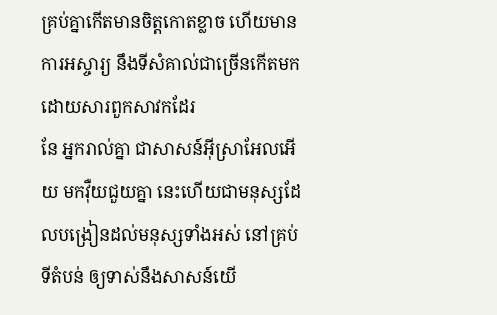គ្រប់គ្នាកើតមានចិត្តកោតខ្លាច ហើយមានការអស្ចារ្យ នឹងទីសំគាល់ជាច្រើនកើតមក ដោយសារពួកសាវកដែរ
នែ អ្នករាល់គ្នា ជាសាសន៍អ៊ីស្រាអែលអើយ មកវ៉ឺយជួយគ្នា នេះហើយជាមនុស្សដែលបង្រៀនដល់មនុស្សទាំងអស់ នៅគ្រប់ទីតំបន់ ឲ្យទាស់នឹងសាសន៍យើ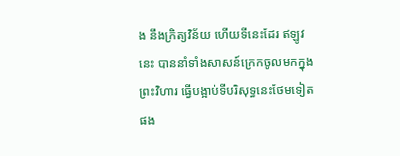ង នឹងក្រិត្យវិន័យ ហើយទីនេះដែរ ឥឡូវនេះ បាននាំទាំងសាសន៍ក្រេកចូលមកក្នុងព្រះវិហារ ធ្វើបង្អាប់ទីបរិសុទ្ធនេះថែមទៀតផង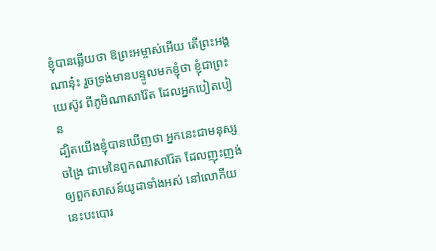ខ្ញុំបានឆ្លើយថា ឱព្រះអម្ចាស់អើយ តើព្រះអង្គណានុ៎ះ រួចទ្រង់មានបន្ទូលមកខ្ញុំថា ខ្ញុំជាព្រះយេស៊ូវ ពីភូមិណាសារ៉ែត ដែលអ្នកបៀតបៀន
ដ្បិតយើងខ្ញុំបានឃើញថា អ្នកនេះជាមនុស្សចង្រៃ ជាមេនៃពួកណាសារ៉ែត ដែលញុះញង់ឲ្យពួកសាសន៍យូដាទាំងអស់ នៅលោកីយនេះបះបោរ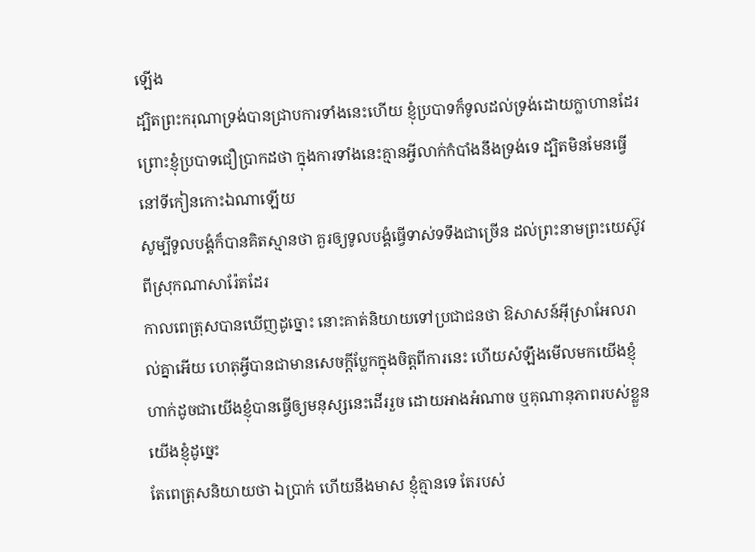ឡើង
ដ្បិតព្រះករុណាទ្រង់បានជ្រាបការទាំងនេះហើយ ខ្ញុំប្របាទក៏ទូលដល់ទ្រង់ដោយក្លាហានដែរ ព្រោះខ្ញុំប្របាទជឿប្រាកដថា ក្នុងការទាំងនេះគ្មានអ្វីលាក់កំបាំងនឹងទ្រង់ទេ ដ្បិតមិនមែនធ្វើនៅទីកៀនកោះឯណាឡើយ
សូម្បីទូលបង្គំក៏បានគិតស្មានថា គួរឲ្យទូលបង្គំធ្វើទាស់ទទឹងជាច្រើន ដល់ព្រះនាមព្រះយេស៊ូវ ពីស្រុកណាសារ៉ែតដែរ
កាលពេត្រុសបានឃើញដូច្នោះ នោះគាត់និយាយទៅប្រជាជនថា ឱសាសន៍អ៊ីស្រាអែលរាល់គ្នាអើយ ហេតុអ្វីបានជាមានសេចក្ដីប្លែកក្នុងចិត្តពីការនេះ ហើយសំឡឹងមើលមកយើងខ្ញុំ ហាក់ដូចជាយើងខ្ញុំបានធ្វើឲ្យមនុស្សនេះដើររួច ដោយអាងអំណាច ឬគុណានុភាពរបស់ខ្លួនយើងខ្ញុំដូច្នេះ
តែពេត្រុសនិយាយថា ឯប្រាក់ ហើយនឹងមាស ខ្ញុំគ្មានទេ តែរបស់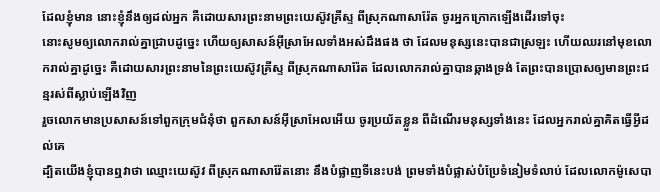ដែលខ្ញុំមាន នោះខ្ញុំនឹងឲ្យដល់អ្នក គឺដោយសារព្រះនាមព្រះយេស៊ូវគ្រីស្ទ ពីស្រុកណាសារ៉ែត ចូរអ្នកក្រោកឡើងដើរទៅចុះ
នោះសូមឲ្យលោករាល់គ្នាជ្រាបដូច្នេះ ហើយឲ្យសាសន៍អ៊ីស្រាអែលទាំងអស់ដឹងផង ថា ដែលមនុស្សនេះបានជាស្រឡះ ហើយឈរនៅមុខលោករាល់គ្នាដូច្នេះ គឺដោយសារព្រះនាមនៃព្រះយេស៊ូវគ្រីស្ទ ពីស្រុកណាសារ៉ែត ដែលលោករាល់គ្នាបានឆ្កាងទ្រង់ តែព្រះបានប្រោសឲ្យមានព្រះជន្មរស់ពីស្លាប់ឡើងវិញ
រួចលោកមានប្រសាសន៍ទៅពួកក្រុមជំនុំថា ពួកសាសន៍អ៊ីស្រាអែលអើយ ចូរប្រយ័តខ្លួន ពីដំណើរមនុស្សទាំងនេះ ដែលអ្នករាល់គ្នាគិតធ្វើអ្វីដល់គេ
ដ្បិតយើងខ្ញុំបានឮវាថា ឈ្មោះយេស៊ូវ ពីស្រុកណាសារ៉ែតនោះ នឹងបំផ្លាញទីនេះបង់ ព្រមទាំងបំផ្លាស់បំប្រែទំនៀមទំលាប់ ដែលលោកម៉ូសេបា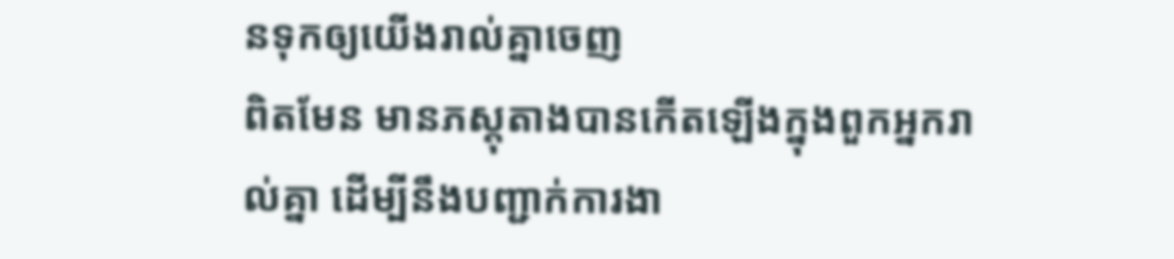នទុកឲ្យយើងរាល់គ្នាចេញ
ពិតមែន មានភស្តុតាងបានកើតឡើងក្នុងពួកអ្នករាល់គ្នា ដើម្បីនឹងបញ្ជាក់ការងា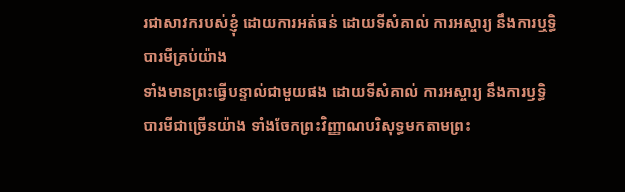រជាសាវករបស់ខ្ញុំ ដោយការអត់ធន់ ដោយទីសំគាល់ ការអស្ចារ្យ នឹងការឬទ្ធិបារមីគ្រប់យ៉ាង
ទាំងមានព្រះធ្វើបន្ទាល់ជាមួយផង ដោយទីសំគាល់ ការអស្ចារ្យ នឹងការឫទ្ធិបារមីជាច្រើនយ៉ាង ទាំងចែកព្រះវិញ្ញាណបរិសុទ្ធមកតាមព្រះ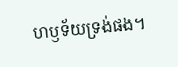ហឫទ័យទ្រង់ផង។